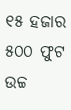୧୫ ହଜାର ୫୦୦ ଫୁଟ ଉଚ୍ଚ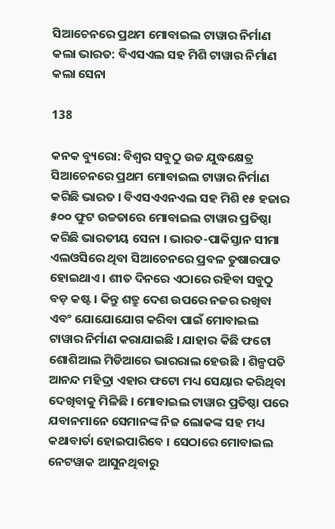ସିଆଚେନରେ ପ୍ରଥମ ମୋବାଇଲ ଟାୱାର ନିର୍ମାଣ କଲା ଭାରତ: ବିଏସଏଲ ସହ ମିଶି ଟାୱାର ନିର୍ମାଣ କଲା ସେନା

138

କନକ ବ୍ୟୁରୋ: ବିଶ୍ୱର ସବୁଠୁ ଉଚ୍ଚ ଯୁଦ୍ଧକ୍ଷେତ୍ର ସିଆଚେନରେ ପ୍ରଥମ ମୋବାଇଲ ଟାୱାର ନିର୍ମାଣ କରିଛି ଭାରତ । ବିଏସଏଏନଏଲ ସହ ମିଶି ୧୫ ହଜାର ୫୦୦ ଫୁଟ ଉଚ୍ଚତାରେ ମୋବାଇଲ ଟାୱାର ପ୍ରତିଷ୍ଠା କରିଛି ଭାରତୀୟ ସେନା । ଭାରତ-ପାକିସ୍ତାନ ସୀମା ଏଲଓସିରେ ଥିବା ସିଆଚେନରେ ପ୍ରବଳ ତୁଷାରପାତ ହୋଇଥାଏ । ଶୀତ ଦିନରେ ଏଠାରେ ରହିବା ସବୁଠୁ ବଡ଼ କଷ୍ଟ । କିନ୍ତୁ ଶତ୍ରୁ ଦେଶ ଉପରେ ନଜର ରଖିବା ଏବଂ ଯୋଯୋଯୋଗ କରିବା ପାଇଁ ମୋବାଇଲ ଟାୱାର ନିର୍ମାଣ କରାଯାଇଛି । ଯାହାର କିଛି ଫଟୋ ଶୋଶିଆଲ ମିଡିଆରେ ଭାରରାଲ ହେଉଛି । ଶିଳ୍ପପତି ଆନନ୍ଦ ମହିଦ୍ରା ଏହାର ଫଟୋ ମଧ୍ୟ ସେୟାର କରିଥିବା ଦେଖିବାକୁ ମିଳିଛି । ମୋବାଇଲ ଟାୱାର ପ୍ରତିଷ୍ଠା ପରେ ଯବାନମାନେ ସେମାନଙ୍କ ନିଜ ଲୋକଙ୍କ ସହ ମଧ୍ୟ କଥାବାର୍ତା ହୋଇପାରିବେ । ସେଠାରେ ମୋବାଇଲ ନେଟୱାକ ଆସୁନଥିବାରୁ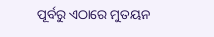ପୂର୍ବରୁ ଏଠାରେ ମୁତୟନ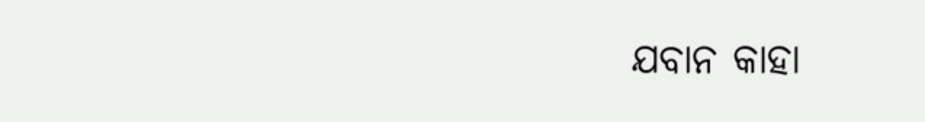ଯବାନ କାହା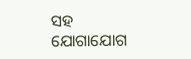ସହ ଯୋଗାଯୋଗ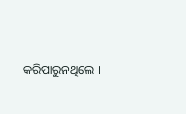କରିପାରୁନଥିଲେ ।